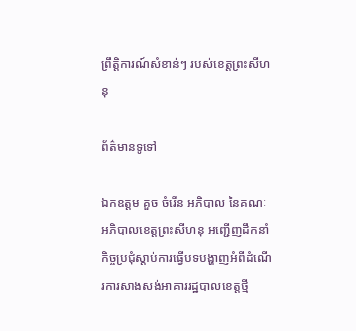ព្រឹត្តិការណ៍សំខាន់ៗ របស់ខេត្តព្រះសីហនុ

ព័ត៌មានទូទៅ

ឯកឧត្តម គួច ចំរើន អភិបាល នៃគណៈអភិបាលខេត្តព្រះសីហនុ អញ្ជើញដឹកនាំកិច្ចប្រជុំស្តាប់ការធ្វើបទបង្ហាញអំពីដំណើរការសាងសង់អាគាររដ្ឋបាលខេត្តថ្មី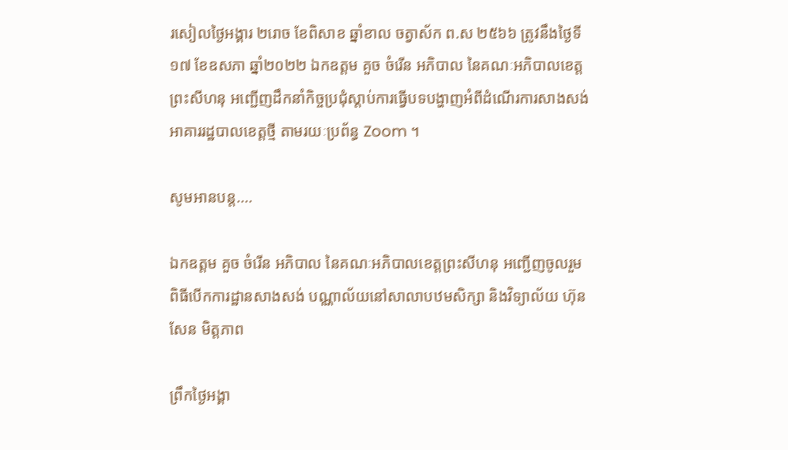រសៀលថ្ងៃអង្គារ ២រោច ខែពិសាខ ឆ្នាំខាល ចត្វាស័ក ព.ស ២៥៦៦ ត្រូវនឹងថ្ងៃទី១៧ ខែឧសភា ឆ្នាំ២០២២ ឯកឧត្តម គួច ចំរើន អភិបាល នៃគណៈអភិបាលខេត្តព្រះសីហនុ អញ្ជើញដឹកនាំកិច្ចប្រជុំស្តាប់ការធ្វើបទបង្ហាញអំពីដំណើរការសាងសង់អាគាររដ្ឋបាលខេត្តថ្មី តាមរយៈប្រព័ន្ធ Zoom ។

សូមអានបន្ត....

ឯកឧត្តម គួច ចំរើន អភិបាល នៃគណៈអភិបាលខេត្តព្រះសីហនុ អញ្ជើញចូលរួមពិធីបើកការដ្ឋានសាងសង់ បណ្ណាល័យនៅសាលាបឋមសិក្សា និងវិទ្យាល័យ ហ៊ុន សែន មិត្តភាព

ព្រឹកថ្ងៃអង្គា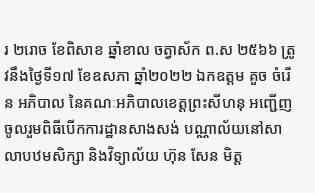រ ២រោច ខែពិសាខ ឆ្នាំខាល ចត្វាស័ក ព.ស ២៥៦៦ ត្រូវនឹងថ្ងៃទី១៧ ខែឧសភា ឆ្នាំ២០២២ ឯកឧត្តម គួច ចំរើន អភិបាល នៃគណៈអភិបាលខេត្តព្រះសីហនុ អញ្ជើញចូលរួមពិធីបើកការដ្ឋានសាងសង់ បណ្ណាល័យនៅសាលាបឋមសិក្សា និងវិទ្យាល័យ ហ៊ុន សែន មិត្ត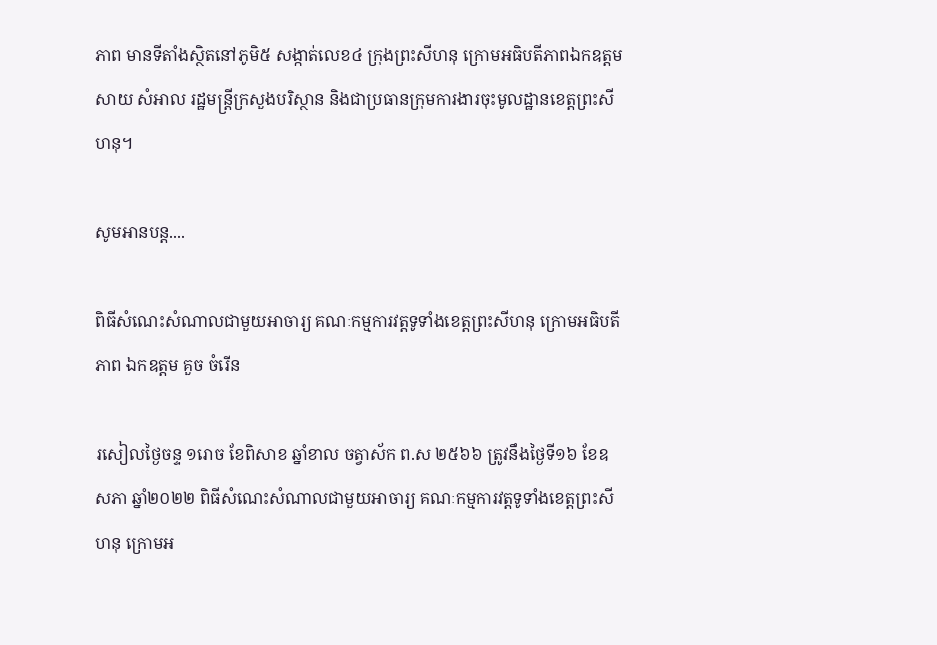ភាព មានទីតាំងស្ថិតនៅភូមិ៥ សង្កាត់លេខ៤ ក្រុងព្រះសីហនុ ក្រោមអធិបតីភាពឯកឧត្តម សាយ សំអាល រដ្ឋមន្រ្តីក្រសួងបរិស្ថាន និងជាប្រធានក្រុមការងារចុះមូលដ្ឋានខេត្តព្រះសីហនុ។

សូមអានបន្ត....

ពិធីសំណេះសំណាលជាមួយអាចារ្យ គណៈកម្មការវត្តទូទាំងខេត្តព្រះសីហនុ ក្រោមអធិបតីភាព ឯកឧត្តម គួច ចំរើន

រសៀលថ្ងៃចន្ទ ១រោច ខែពិសាខ ឆ្នាំខាល ចត្វាស័ក ព.ស ២៥៦៦ ត្រូវនឹងថ្ងៃទី១៦ ខែឧសភា ឆ្នាំ២០២២ ពិធីសំណេះសំណាលជាមួយអាចារ្យ គណៈកម្មការវត្តទូទាំងខេត្តព្រះសីហនុ ក្រោមអ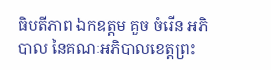ធិបតីភាព ឯកឧត្តម គួច ចំរើន អភិបាល នៃគណៈអភិបាលខេត្តព្រះ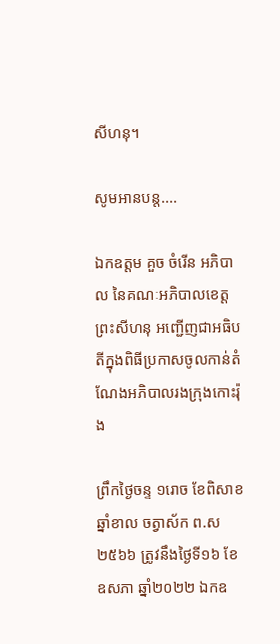សីហនុ។

សូមអានបន្ត....

ឯកឧត្តម គួច ចំរើន អភិបាល នៃគណៈអភិបាលខេត្តព្រះសីហនុ អញ្ជើញជាអធិបតីក្នុងពិធីប្រកាសចូលកាន់តំណែងអភិបាលរងក្រុងកោះរ៉ុង

ព្រឹកថ្ងៃចន្ទ ១រោច ខែពិសាខ ឆ្នាំខាល ចត្វាស័ក ព.ស ២៥៦៦ ត្រូវនឹងថ្ងៃទី១៦ ខែឧសភា ឆ្នាំ២០២២ ឯកឧ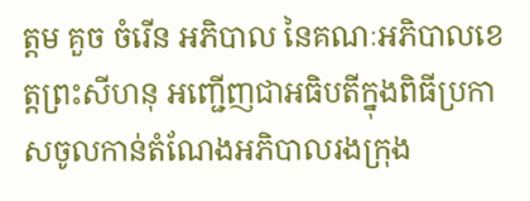ត្តម គួច ចំរើន អភិបាល នៃគណៈអភិបាលខេត្តព្រះសីហនុ អញ្ជើញជាអធិបតីក្នុងពិធីប្រកាសចូលកាន់តំណែងអភិបាលរងក្រុង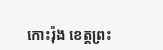កោះរ៉ុង ខេត្តព្រះ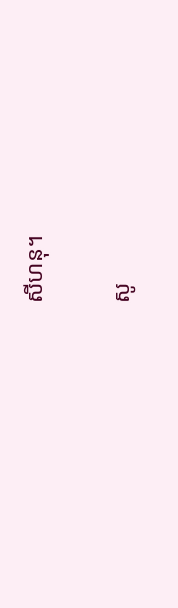សីហនុ។

សូ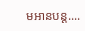មអានបន្ត....